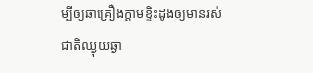ម្បីឲ្យឆាគ្រឿងក្តាមខ្ទិះដូងឲ្យមានរស់ជាតិឈ្ងុយឆ្ងា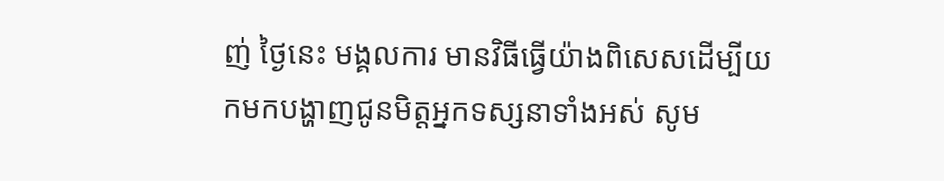ញ់ ថ្ងៃនេះ មង្គលការ មានវិធីធ្វើយ៉ាងពិសេសដើម្បីយកមកបង្ហាញជូនមិត្តអ្នកទស្សនាទាំងអស់ សូម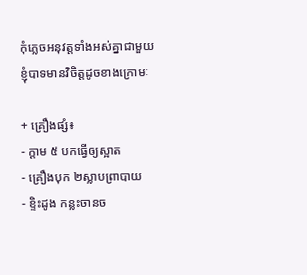កុំភ្លេចអនុវត្តទាំងអស់គ្នាជាមួយខ្ញុំបាទមានវិចិត្តដូចខាងក្រោមៈ

+ គ្រឿងផ្សំ៖
- ក្តាម ៥ បកធ្វើឲ្យស្អាត
- គ្រឿងបុក ២ស្លាបព្រាបាយ
- ខ្ទិះដូង កន្លះចានច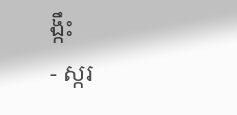ង្កឹះ
- ស្ករ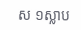ស ១ស្លាប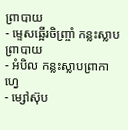ព្រាបាយ
- ម្ទេសឆ្អើរចិញ្ច្រាំ កន្លះស្លាបព្រាបាយ
- អំបិល កន្លះស្លាបព្រាកាហ្វេ
- ម្សៅស៊ុប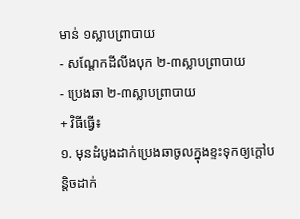មាន់ ១ស្លាបព្រាបាយ
- សណ្តែកដីលីងបុក ២-៣ស្លាបព្រាបាយ
- ប្រេងឆា ២-៣ស្លាបព្រាបាយ
+ វិធីធ្វើ៖
១. មុនដំបូងដាក់ប្រេងឆាចូលក្នុងខ្ទះទុកឲ្យក្តៅបន្តិចដាក់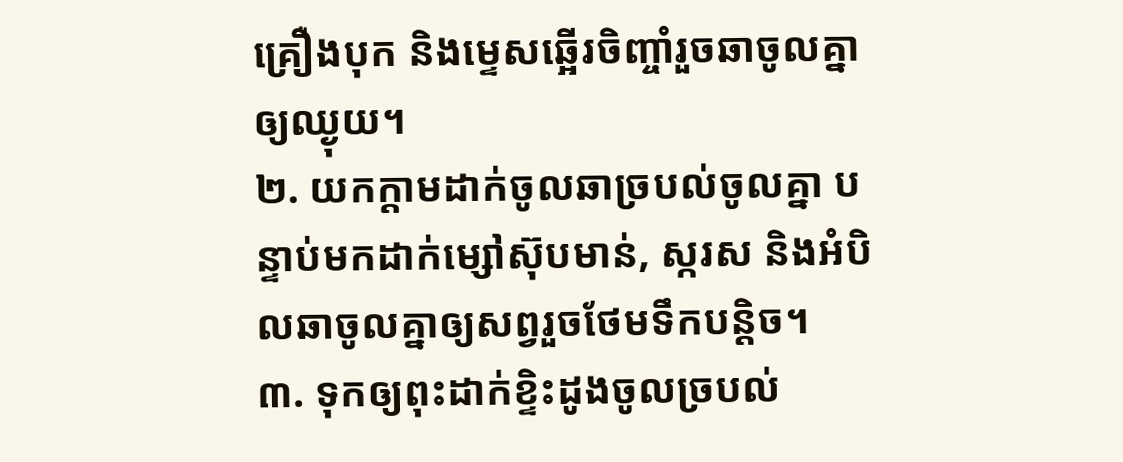គ្រឿងបុក និងម្ទេសឆ្អើរចិញ្ចាំរួចឆាចូលគ្នាឲ្យឈ្ងុយ។
២. យកក្តាមដាក់ចូលឆាច្របល់ចូលគ្នា បន្ទាប់មកដាក់ម្សៅស៊ុបមាន់, ស្ករស និងអំបិលឆាចូលគ្នាឲ្យសព្វរួចថែមទឹកបន្តិច។
៣. ទុកឲ្យពុះដាក់ខ្ទិះដូងចូលច្របល់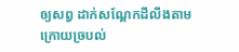ឲ្យសព្វ ដាក់សណ្តែកដីលីងតាមក្រោយច្របល់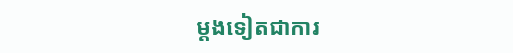ម្តងទៀតជាការ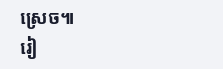ស្រេច៕
រៀ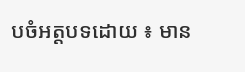បចំអត្តបទដោយ ៖ មាន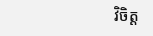វិចិត្ត